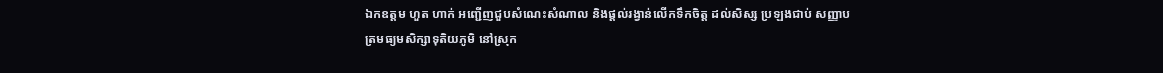ឯកឧត្តម ហួត ហាក់ អញ្ជើញជួបសំណេះសំណាល និងផ្តល់រង្វាន់លើកទឹកចិត្ត ដល់សិស្ស ប្រឡងជាប់ សញ្ញាបត្រមធ្យមសិក្សាទុតិយភូមិ នៅស្រុក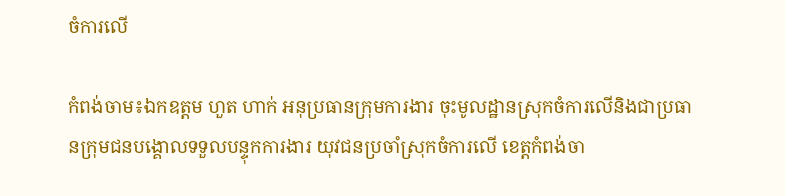ចំការលើ

កំពង់ចាម៖ឯកឧត្តម ហួត ហាក់ អនុប្រធានក្រុមការងារ ចុះមូលដ្ឋានស្រុកចំការលើនិងជាប្រធានក្រុមជនបង្គោលទទួលបន្ទុកការងារ យុវជនប្រចាំស្រុកចំការលើ ខេត្តកំពង់ចា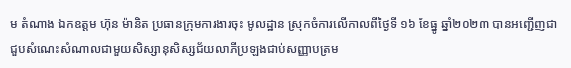ម តំណាង ឯកឧត្តម ហ៊ុន ម៉ានិត ប្រធានក្រុមការងារចុះ មូលដ្ឋាន ស្រុកចំការលើកាលពីថ្ងៃទី ១៦ ខែធ្នូ ឆ្នាំ២០២៣ បានអញ្ជើញជាជួបសំណេះសំណាលជាមួយសិស្សានុសិស្សជ័យលាភីប្រឡងជាប់សញ្ញាបត្រម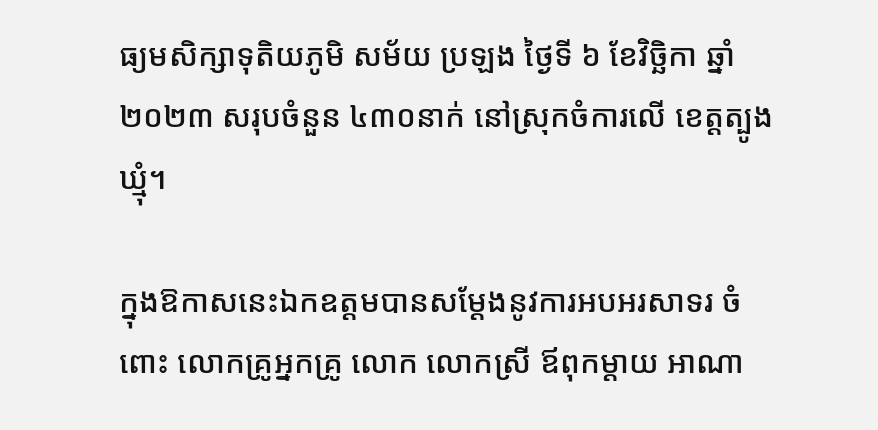ធ្យមសិក្សាទុតិយភូមិ សម័យ ប្រឡង ថ្ងៃទី ៦ ខែវិច្ឆិកា ឆ្នាំ២០២៣ សរុបចំនួន ៤៣០នាក់ នៅស្រុកចំការលើ ខេត្តត្បូងឃ្មុំ។

ក្នុងឱកាសនេះឯកឧត្តមបានសម្តែងនូវការអបអរសាទរ ចំពោះ លោកគ្រូអ្នកគ្រូ លោក លោកស្រី ឪពុកម្តាយ អាណា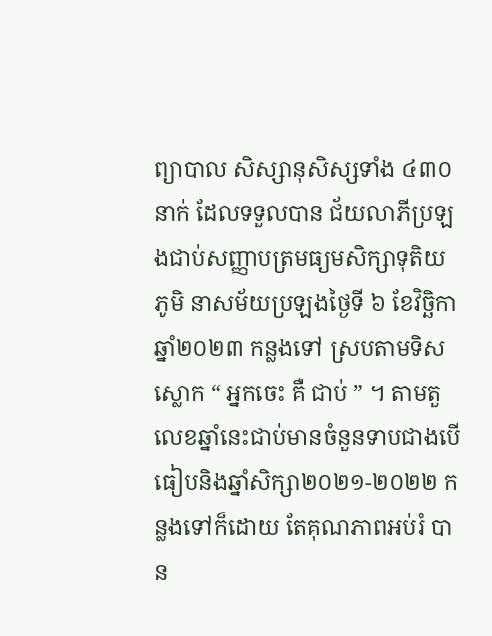ព្យាបាល សិស្សានុសិស្សទាំង ៤៣០នាក់ ដែលទទួលបាន ជ័យលាភីប្រឡងជាប់សញ្ញាបត្រមធ្យមសិក្សាទុតិយភូមិ នាសម័យប្រឡងថ្ងៃទី ៦ ខែវិច្ឆិកា ឆ្នាំ២០២៣ កន្លងទៅ ស្របតាមទិសស្លោក “ អ្នកចេះ គឺ ជាប់ ” ។ តាមតួលេខឆ្នាំនេះជាប់មានចំនួនទាបជាងបើធៀបនិងឆ្នាំសិក្សា២០២១-២០២២ កន្លងទៅក៏ដោយ តែគុណភាពអប់រំ បាន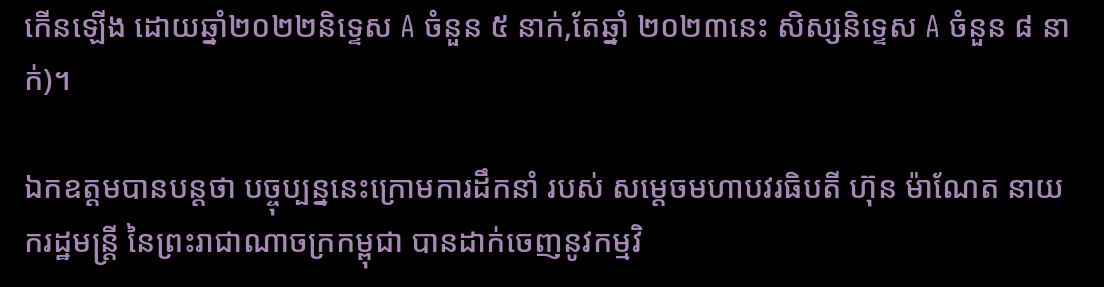កើនឡើង ដោយឆ្នាំ២០២២និទ្ទេស A ចំនួន ៥ នាក់,តែឆ្នាំ ២០២៣នេះ សិស្សនិទ្ទេស A ចំនួន ៨ នាក់)។

ឯកឧត្តមបានបន្តថា បច្ចុប្បន្ននេះក្រោមការដឹកនាំ របស់ សម្តេចមហាបវរធិបតី ហ៊ុន ម៉ាណែត នាយករដ្ឋមន្រ្តី នៃព្រះរាជាណាចក្រកម្ពុជា បានដាក់ចេញនូវកម្មវិ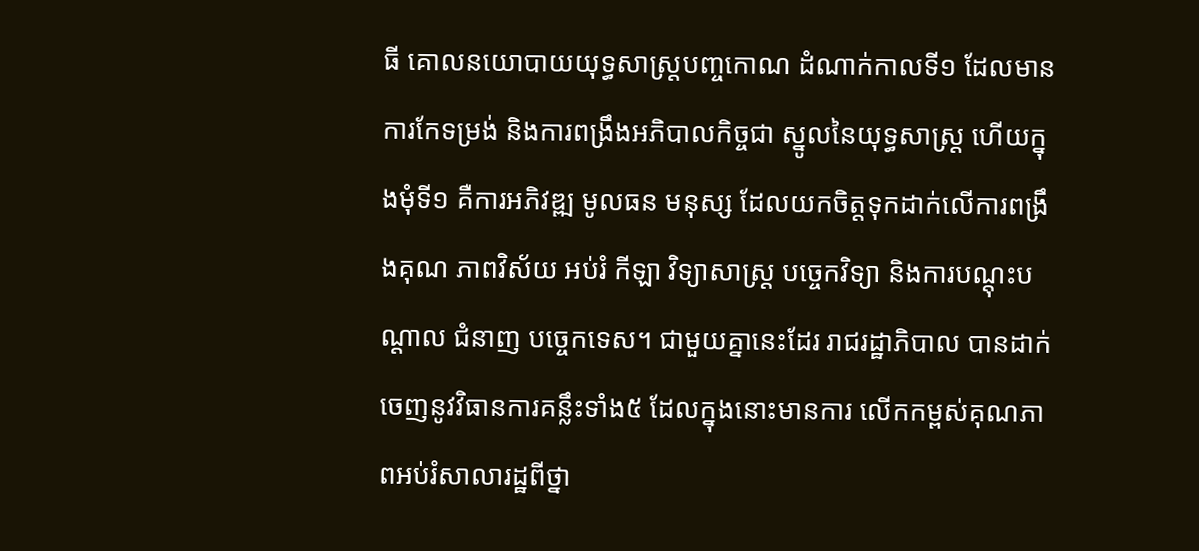ធី គោលនយោបាយយុទ្ធសាស្រ្តបញ្ចកោណ ដំណាក់កាលទី១ ដែលមានការកែទម្រង់ និងការពង្រឹងអភិបាលកិច្ចជា ស្នូលនៃយុទ្ធសាស្ត្រ ហើយក្នុងមុំទី១ គឺការអភិវឌ្ឍ មូលធន មនុស្ស ដែលយកចិត្តទុកដាក់លើការពង្រឹងគុណ ភាពវិស័យ អប់រំ កីឡា វិទ្យាសាស្ត្រ បច្ចេកវិទ្យា និងការបណ្តុះបណ្តាល ជំនាញ បច្ចេកទេស។ ជាមួយគ្នានេះដែរ រាជរដ្ឋាភិបាល បានដាក់ចេញនូវវិធានការគន្លឹះទាំង៥ ដែលក្នុងនោះមានការ លើកកម្ពស់គុណភាពអប់រំសាលារដ្ឋពីថ្នា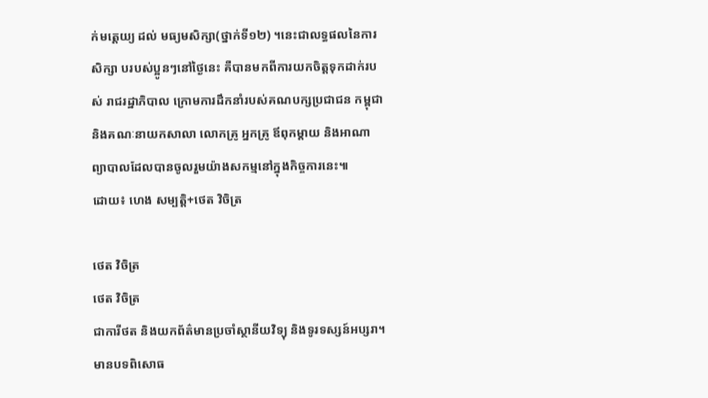ក់មតេ្តយ្យ ដល់ មធ្យមសិក្សា(ថ្នាក់ទី១២) ។នេះជាលទ្ធផលនៃការសិក្សា បរបស់ប្អូនៗនៅថ្ងៃនេះ គឺបានមកពីការយកចិត្តទុកដាក់របស់ រាជរដ្ឋាភិបាល ក្រោមការដឹកនាំរបស់គណបក្សប្រជាជន កម្ពុជា និងគណៈនាយកសាលា លោកគ្រូ អ្នកគ្រូ ឪពុកម្តាយ និងអាណាព្យាបាលដែលបានចូលរួមយ៉ាងសកម្មនៅក្នុងកិច្ចការនេះ៕
ដោយ៖ ហេង សម្បត្តិ+ថេត វិចិត្រ

ថេត វិចិត្រ
ថេត វិចិត្រ
ជាការីថត និងយកព័ត៌មានប្រចាំស្ថានីយវិទ្យុ និងទូរទស្សន៍អប្សរា។ មានបទពិសោធ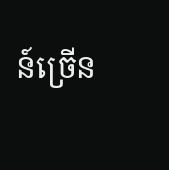ន៍ច្រើន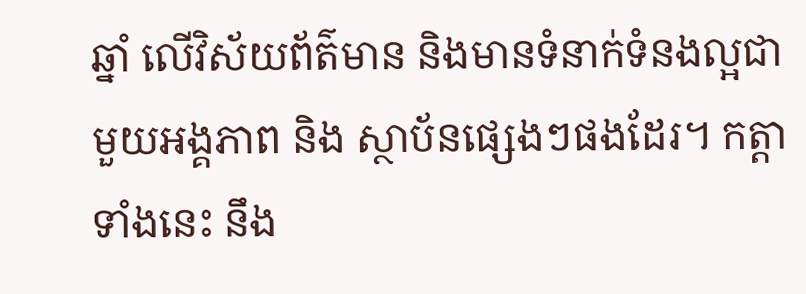ឆ្នាំ លើវិស័យព័ត៌មាន និងមានទំនាក់ទំនងល្អជាមួយអង្គភាព និង ស្ថាប័នផ្សេងៗផងដែរ។ កត្តាទាំងនេះ នឹង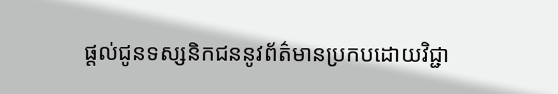ផ្ដល់ជូនទស្សនិកជននូវព័ត៌មានប្រកបដោយវិជ្ជា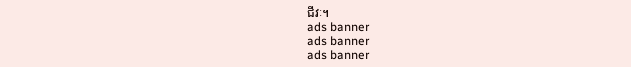ជីវៈ។
ads banner
ads banner
ads banner